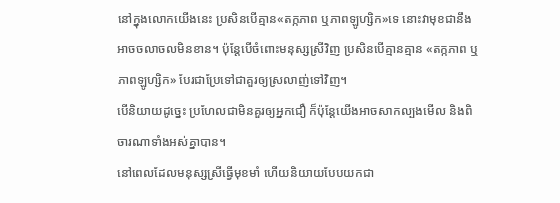នៅក្នុងលោកយើងនេះ ប្រសិនបើគ្មាន«តក្កភាព ឬភាពឡូហ្សិក»ទេ នោះវាមុខជានឹងអាចចលាចលមិនខាន។ ប៉ុន្តែបើចំពោះមនុស្សស្រីវិញ ប្រសិនបើគ្មានគ្មាន «តក្កភាព ឬភាពឡូហ្សិក» បែរជាប្រែទៅជាគួរឲ្យស្រលាញ់ទៅវិញ។
បើនិយាយដូច្នេះ ប្រហែលជាមិនគួរឲ្យអ្នកជឿ ក៏ប៉ុន្តែយើងអាចសាកល្បងមើល និងពិចារណាទាំងអស់គ្នាបាន។
នៅពេលដែលមនុស្សស្រីធ្វើមុខមាំ ហើយនិយាយបែបយកជា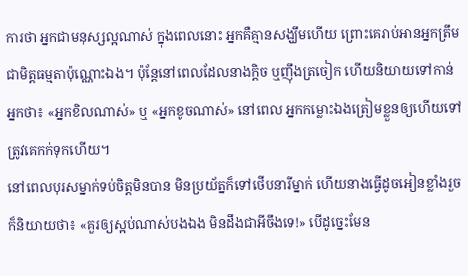ការថា អ្នកជាមនុស្សល្អណាស់ ក្នុងពេលនោះ អ្នកគឺគ្មានសង្ឃឹមហើយ ព្រោះគេរាប់អានអ្នកត្រឹមជាមិត្តធម្មតាប៉ុណ្ណោះឯង។ ប៉ុន្តែនៅពេលដែលនាងក្តិច ឬញ៉ឹងត្រចៀក ហើយនិយាយទៅកាន់អ្នកថា៖ «អ្នកខិលណាស់» ឬ «អ្នកខូចណាស់» នៅពេល អ្នកកម្លោះឯងត្រៀមខ្លួនឲ្យហើយទៅ ត្រូវគេកក់ទុកហើយ។
នៅពេលបុរសម្នាក់ទប់ចិត្តមិនបាន មិនប្រយ័ត្នក៏ទៅថើបនារីម្នាក់ ហើយនាងធ្វើដូចអៀនខ្លាំងរួចក៏និយាយថា៖ «គួរឲ្យស្អប់ណាស់បងឯង មិនដឹងជាអីចឹងទេ!» បើដូច្នេះមែន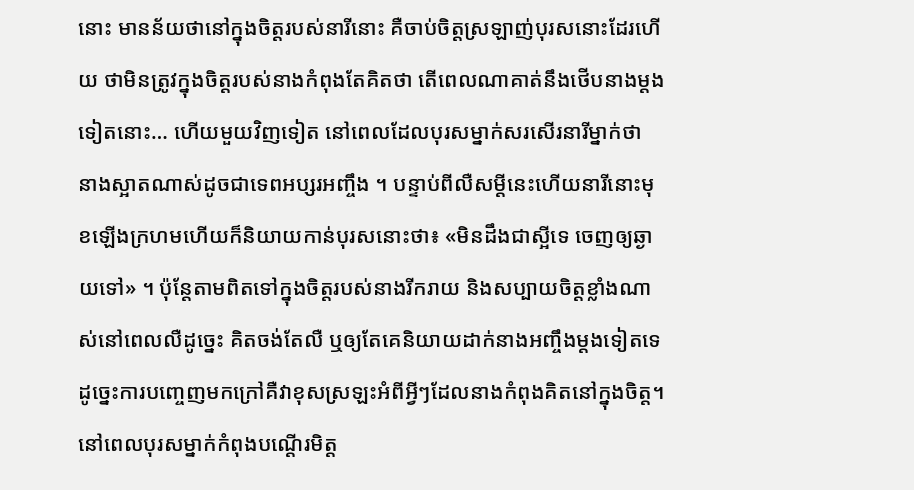នោះ មានន័យថានៅក្នុងចិត្តរបស់នារីនោះ គឺចាប់ចិត្តស្រឡាញ់បុរសនោះដែរហើយ ថាមិនត្រូវក្នុងចិត្តរបស់នាងកំពុងតែគិតថា តើពេលណាគាត់នឹងថើបនាងម្តងទៀតនោះ… ហើយមួយវិញទៀត នៅពេលដែលបុរសម្នាក់សរសើរនារីម្នាក់ថា នាងស្អាតណាស់ដូចជាទេពអប្សរអញ្ចឹង ។ បន្ទាប់ពីលឺសម្តីនេះហើយនារីនោះមុខឡើងក្រហមហើយក៏និយាយកាន់បុរសនោះថា៖ «មិនដឹងជាស្អីទេ ចេញឲ្យឆ្ងាយទៅ» ។ ប៉ុន្តែតាមពិតទៅក្នុងចិត្តរបស់នាងរីករាយ និងសប្បាយចិត្តខ្លាំងណាស់នៅពេលលឺដូច្នេះ គិតចង់តែលឺ ឬឲ្យតែគេនិយាយដាក់នាងអញ្ចឹងម្តងទៀតទេ ដូច្នេះការបញ្ចេញមកក្រៅគឺវាខុសស្រឡះអំពីអ្វីៗដែលនាងកំពុងគិតនៅក្នុងចិត្ត។
នៅពេលបុរសម្នាក់កំពុងបណ្តើរមិត្ត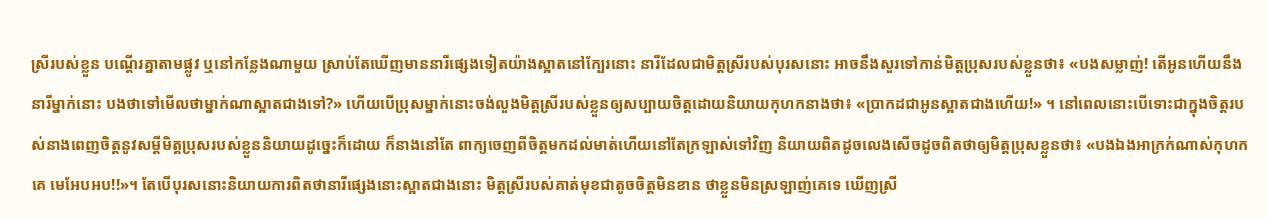ស្រីរបស់ខ្លួន បណ្តើរគ្នាតាមផ្លូវ ឬនៅកន្លែងណាមួយ ស្រាប់តែឃើញមាននារីផ្សេងទៀតយ៉ាងស្អាតនៅក្បែរនោះ នារីដែលជាមិត្តស្រីរបស់បុរសនោះ អាចនឹងសួរទៅកាន់មិត្តប្រុសរបស់ខ្លួនថា៖ «បងសម្លាញ់! តើអូនហើយនឹងនារីម្នាក់នោះ បងថាទៅមើលថាម្នាក់ណាស្អាតជាងទៅ?» ហើយបើប្រុសម្នាក់នោះចង់លួងមិត្តស្រីរបស់ខ្លួនឲ្យសប្បាយចិត្តដោយនិយាយកុហកនាងថា៖ «ប្រាកដជាអូនស្អាតជាងហើយ!» ។ នៅពេលនោះបើទោះជាក្នុងចិត្តរបស់នាងពេញចិត្តនូវសម្តីមិត្តប្រុសរបស់ខ្លួននិយាយដូច្នេះក៏ដោយ ក៏នាងនៅតែ ពាក្យចេញពីចិត្តមកដល់មាត់ហើយនៅតែក្រឡាស់ទៅវិញ និយាយពិតដូចលេងសើចដូចពិតថាឲ្យមិត្តប្រុសខ្លួនថា៖ «បងឯងអាក្រក់ណាស់កុហកគេ មេអែបអប!!»។ តែបើបុរសនោះនិយាយការពិតថានារីផ្សេងនោះស្អាតជាងនោះ មិត្តស្រីរបស់គាត់មុខជាតូចចិត្តមិនខាន ថាខ្លួនមិនស្រឡាញ់គេទេ ឃើញស្រី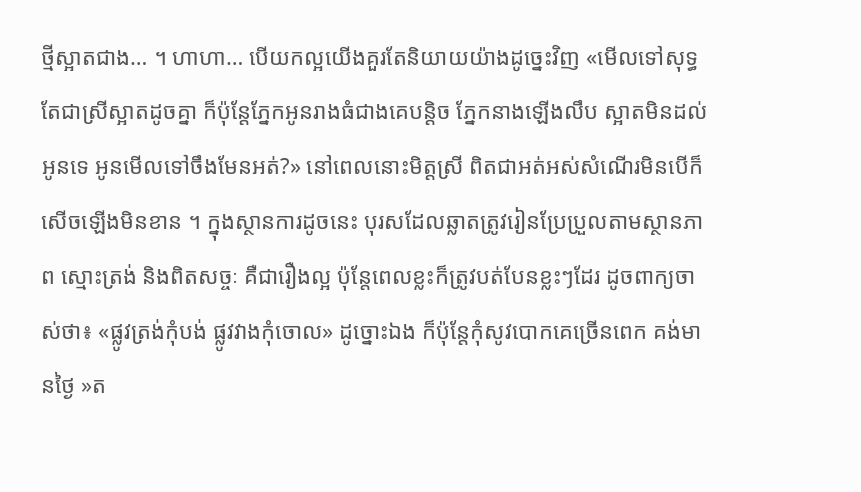ថ្មីស្អាតជាង… ។ ហាហា… បើយកល្អយើងគួរតែនិយាយយ៉ាងដូច្នេះវិញ «មើលទៅសុទ្ធតែជាស្រីស្អាតដូចគ្នា ក៏ប៉ុន្តែភ្នែកអូនរាងធំជាងគេបន្តិច ភ្នែកនាងឡើងលឹប ស្អាតមិនដល់អូនទេ អូនមើលទៅចឹងមែនអត់?» នៅពេលនោះមិត្តស្រី ពិតជាអត់អស់សំណើរមិនបើក៏សើចឡើងមិនខាន ។ ក្នុងស្ថានការដូចនេះ បុរសដែលឆ្លាតត្រូវរៀនប្រែប្រួលតាមស្ថានភាព ស្មោះត្រង់ និងពិតសច្ចៈ គឺជារឿងល្អ ប៉ុន្តែពេលខ្លះក៏ត្រូវបត់បែនខ្លះៗដែរ ដូចពាក្យចាស់ថា៖ «ផ្លូវត្រង់កុំបង់ ផ្លូវវាងកុំចោល» ដូច្នោះឯង ក៏ប៉ុន្តែកុំសូវបោកគេច្រើនពេក គង់មានថ្ងៃ »ត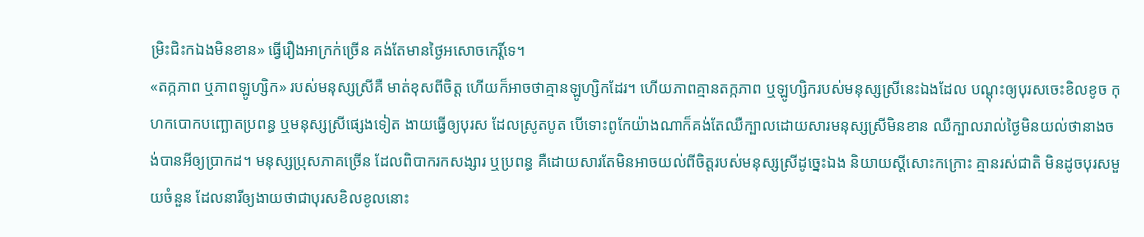ម្រិះជិះកឯងមិនខាន» ធ្វើរឿងអាក្រក់ច្រើន គង់តែមានថ្ងៃអសោចកេរ្តិ៍ទេ។
«តក្កភាព ឬភាពឡូហ្សិក» របស់មនុស្សស្រីគឺ មាត់ខុសពីចិត្ត ហើយក៏អាចថាគ្មានឡូហ្សិកដែរ។ ហើយភាពគ្មានតក្កភាព ឬឡូហ្សិករបស់មនុស្សស្រីនេះឯងដែល បណ្តុះឲ្យបុរសចេះខិលខូច កុហកបោកបញ្ឆោតប្រពន្ធ ឬមនុស្សស្រីផ្សេងទៀត ងាយធ្វើឲ្យបុរស ដែលស្រូតបូត បើទោះពូកែយ៉ាងណាក៏គង់តែឈឺក្បាលដោយសារមនុស្សស្រីមិនខាន ឈឺក្បាលរាល់ថ្ងៃមិនយល់ថានាងចង់បានអីឲ្យប្រាកដ។ មនុស្សប្រុសភាគច្រើន ដែលពិបាករកសង្សារ ឬប្រពន្ធ គឺដោយសារតែមិនអាចយល់ពីចិត្តរបស់មនុស្សស្រីដូច្នេះឯង និយាយស្តីសោះកក្រោះ គ្មានរស់ជាតិ មិនដូចបុរសមួយចំនួន ដែលនារីឲ្យងាយថាជាបុរសខិលខូលនោះ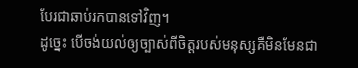បែរជាឆាប់រកបានទៅវិញ។
ដូច្នេះ បើចង់យល់ឲ្យច្បាស់ពីចិត្តរបស់មនុស្សគឺមិនមែនជា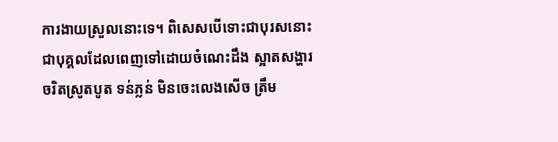ការងាយស្រួលនោះទេ។ ពិសេសបើទោះជាបុរសនោះ ជាបុគ្គលដែលពេញទៅដោយចំណេះដឹង ស្អាតសង្ហារ ចរិតស្រូតបូត ទន់ភ្លន់ មិនចេះលេងសើច ត្រឹម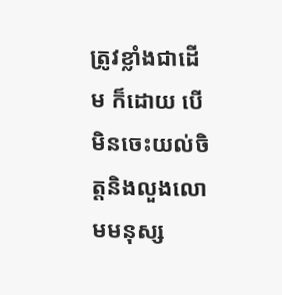ត្រូវខ្លាំងជាដើម ក៏ដោយ បើមិនចេះយល់ចិត្តនិងលួងលោមមនុស្ស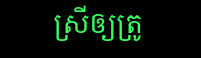ស្រីឲ្យត្រូ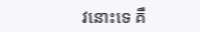វនោះទេ គឺ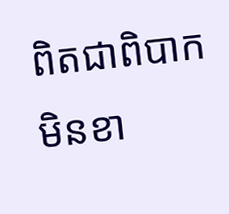ពិតជាពិបាកមិនខា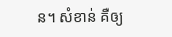ន។ សំខាន់ គឺឲ្យ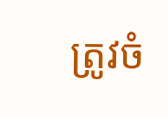ត្រូវចំ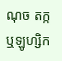ណុច តក្ក ឬឡូហ្សិក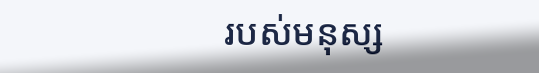របស់មនុស្ស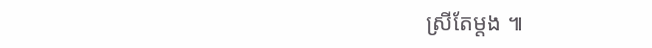ស្រីតែម្តង ៕